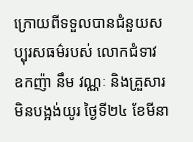ក្រោយពីទទួលបានជំនួយសប្បុរសធម៌របស់ លោកជំទាវ ឧកញ៉ា នឹម វណ្ណៈ និងគ្រួសារ មិនបង្អង់យូរ ថ្ងៃទី២៤ ខែមីនា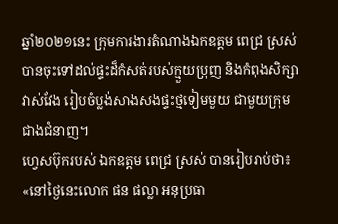ឆ្នាំ២០២១នេះ ក្រុមការងារតំណាងឯកឧត្តម ពេជ្រ ស្រស់ បានចុះទៅដល់ផ្ទះដ៏កំសត់របស់ក្មួយប្រុញ និងកំពុងសិក្សាវាស់វែង រៀបចំប្លង់សាងសងផ្ទះថ្មទៀមមួយ ជាមួយក្រុមជាងជំនាញ។
ហ្វេសប៊ុករបស់ ឯកឧត្តម ពេជ្រ ស្រស់ បានរៀបរាប់ថា៖ «នៅថ្ងៃនេះលោក ផន ផល្លា អនុប្រធា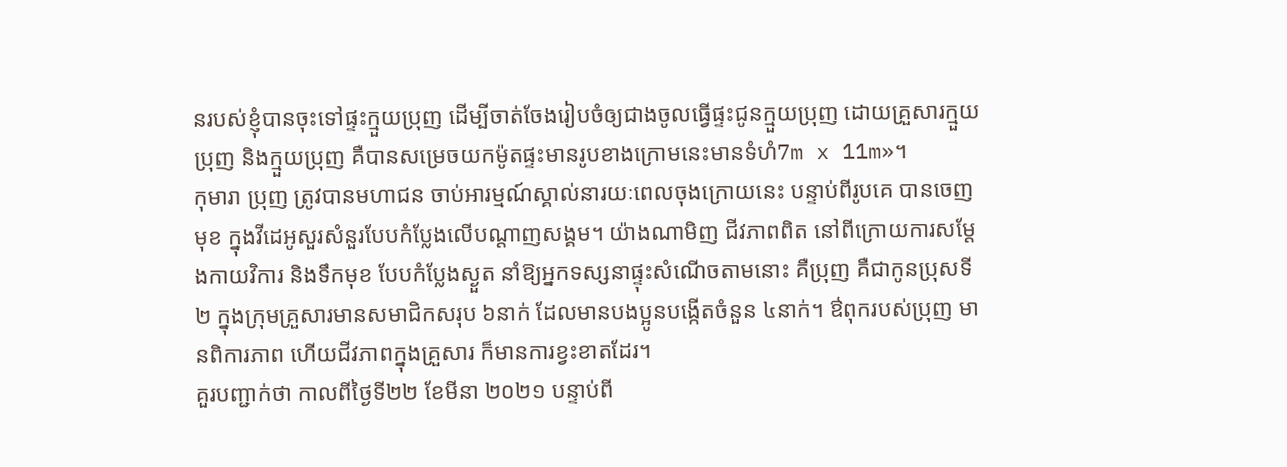នរបស់ខ្ញុំបានចុះទៅផ្ទះក្មួយប្រុញ ដើម្បីចាត់ចែងរៀបចំឲ្យជាងចូលធ្វើផ្ទះជូនក្មួយប្រុញ ដោយគ្រួសារក្មួយប្រុញ និងក្មួយប្រុញ គឺបានសម្រេចយកម៉ូតផ្ទះមានរូបខាងក្រោមនេះមានទំហំ7m x 11m»។
កុមារា ប្រុញ ត្រូវបានមហាជន ចាប់អារម្មណ៍ស្គាល់នារយៈពេលចុងក្រោយនេះ បន្ទាប់ពីរូបគេ បានចេញមុខ ក្នុងវីដេអូសួរសំនួរបែបកំប្លែងលើបណ្ដាញសង្គម។ យ៉ាងណាមិញ ជីវភាពពិត នៅពីក្រោយការសម្ដែងកាយវិការ និងទឹកមុខ បែបកំប្លែងស្ងួត នាំឱ្យអ្នកទស្សនាផ្ទុះសំណើចតាមនោះ គឺប្រុញ គឺជាកូនប្រុសទី២ ក្នុងក្រុមគ្រួសារមានសមាជិកសរុប ៦នាក់ ដែលមានបងប្អូនបង្កើតចំនួន ៤នាក់។ ឳពុករបស់ប្រុញ មានពិការភាព ហើយជីវភាពក្នុងគ្រួសារ ក៏មានការខ្វះខាតដែរ។
គួរបញ្ជាក់ថា កាលពីថ្ងៃទី២២ ខែមីនា ២០២១ បន្ទាប់ពី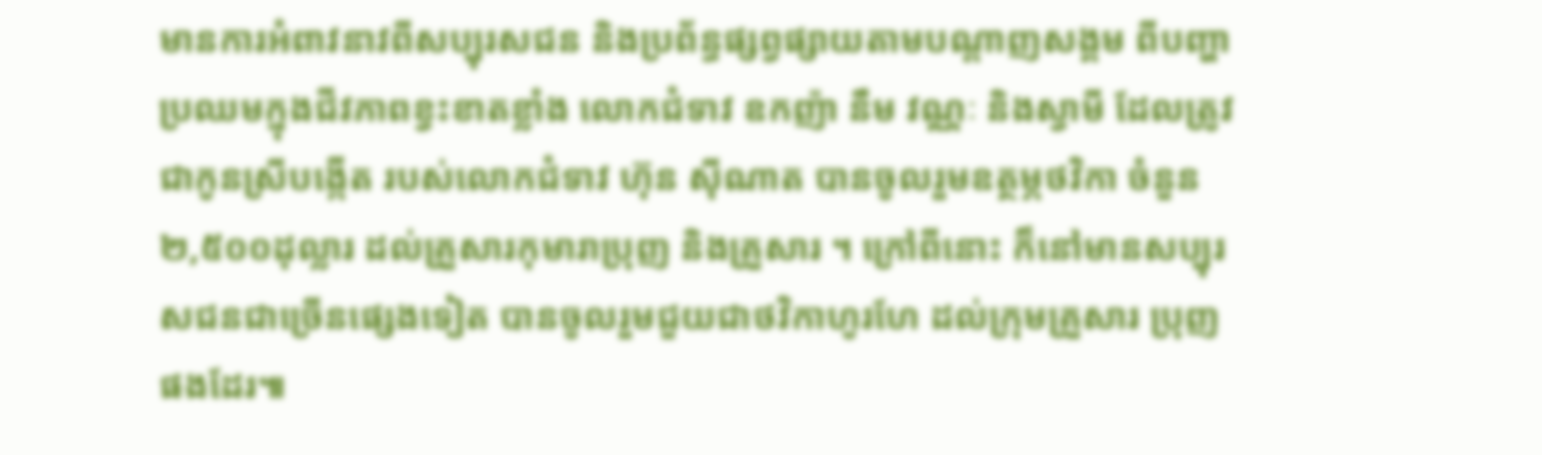មានការអំពាវនាវពីសប្បុរសជន និងប្រព័ន្ធផ្សព្វផ្សាយតាមបណ្ដាញសង្គម ពីបញ្ហាប្រឈមក្នុងជីវភាពខ្វះខាតខ្លាំង លោកជំទាវ ឧកញ៉ា នឹម វណ្ណៈ និងស្វាមី ដែលត្រូវជាកូនស្រីបង្កើត របស់លោកជំទាវ ហ៊ុន ស៊ីណាត បានចូលរួមឧត្ថម្ភថវិកា ចំនួន ២,៥០០ដុល្លារ ដល់គ្រួសារកុមារាប្រុញ និងគ្រួសារ ។ ក្រៅពីនោះ ក៏នៅមានសប្បុរសជនជាច្រើនផ្សេងទៀត បានចូលរួមជួយជាថវិកាហូរហែ ដល់ក្រុមគ្រួសារ ប្រុញផងដែរ៕